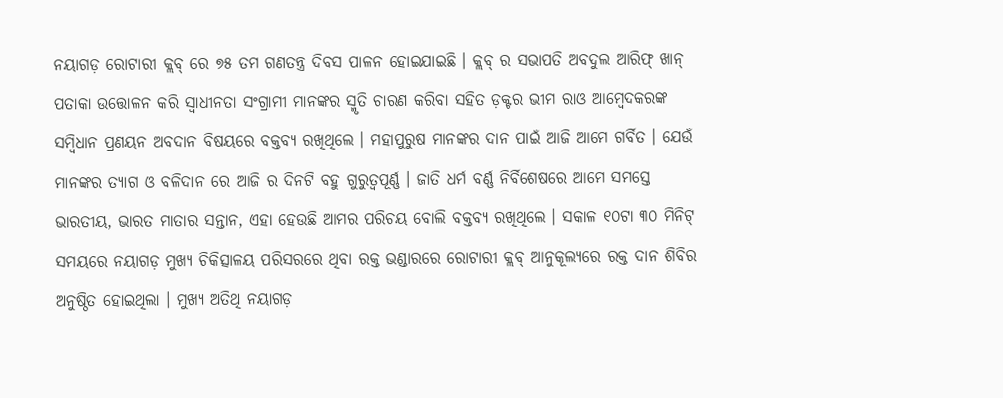ନୟାଗଡ଼ ରୋଟାରୀ କ୍ଲବ୍ ରେ ୭୫ ତମ ଗଣତନ୍ତ୍ର ଦିବସ ପାଳନ ହୋଇଯାଇଛି । କ୍ଲବ୍ ର ସଭାପତି ଅବଦୁଲ ଆରିଫ୍ ଖାନ୍ ପତାକା ଉତ୍ତୋଳନ କରି ସ୍ଵାଧୀନତା ସଂଗ୍ରାମୀ ମାନଙ୍କର ସ୍ମୃତି ଚାରଣ କରିବା ସହିତ ଡ଼କ୍ଟର ଭୀମ ରାଓ ଆମ୍ବେଦକରଙ୍କ ସମ୍ବିଧାନ ପ୍ରଣୟନ ଅବଦାନ ବିଷୟରେ ବକ୍ତବ୍ୟ ରଖିଥିଲେ । ମହାପୁରୁଷ ମାନଙ୍କର ଦାନ ପାଇଁ ଆଜି ଆମେ ଗର୍ବିତ । ଯେଉଁ ମାନଙ୍କର ତ୍ୟାଗ ଓ ବଳିଦାନ ରେ ଆଜି ର ଦିନଟି ବହୁ ଗୁରୁତ୍ଵପୂର୍ଣ୍ଣ । ଜାତି ଧର୍ମ ବର୍ଣ୍ଣ ନିର୍ବିଶେଷରେ ଆମେ ସମସ୍ତେ ଭାରତୀୟ, ଭାରତ ମାତାର ସନ୍ତାନ, ଏହା ହେଉଛି ଆମର ପରିଚୟ ବୋଲି ବକ୍ତବ୍ୟ ରଖିଥିଲେ । ସକାଳ ୧୦ଟା ୩୦ ମିନିଟ୍ ସମୟରେ ନୟାଗଡ଼ ମୁଖ୍ୟ ଚିକିତ୍ସାଳୟ ପରିସରରେ ଥିବା ରକ୍ତ ଭଣ୍ଡାରରେ ରୋଟାରୀ କ୍ଲବ୍ ଆନୁକୂଲ୍ୟରେ ରକ୍ତ ଦାନ ଶିବିର ଅନୁଷ୍ଠିତ ହୋଇଥିଲା । ମୁଖ୍ୟ ଅତିଥି ନୟାଗଡ଼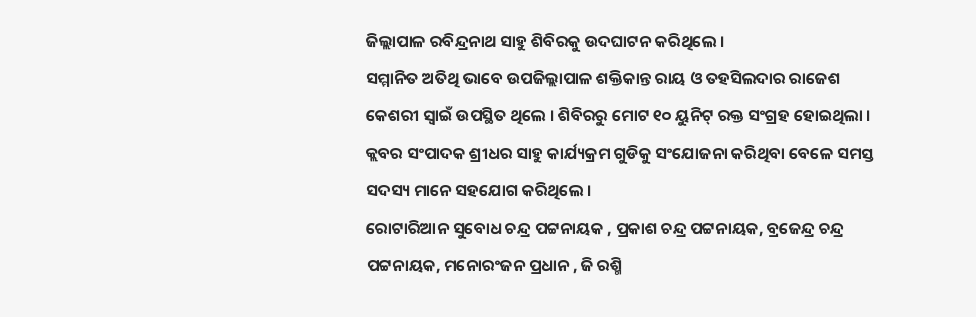ଜିଲ୍ଲାପାଳ ରବିନ୍ଦ୍ରନାଥ ସାହୁ ଶିବିରକୁ ଉଦଘାଟନ କରିଥିଲେ ।
ସମ୍ମାନିତ ଅତିଥି ଭାବେ ଉପଜିଲ୍ଲାପାଳ ଶକ୍ତିକାନ୍ତ ରାୟ ଓ ତହସିଲଦାର ରାଜେଶ କେଶରୀ ସ୍ଵାଇଁ ଉପସ୍ଥିତ ଥିଲେ । ଶିବିରରୁ ମୋଟ ୧୦ ୟୁନିଟ୍ ରକ୍ତ ସଂଗ୍ରହ ହୋଇଥିଲା । କ୍ଲବର ସଂପାଦକ ଶ୍ରୀଧର ସାହୁ କାର୍ଯ୍ୟକ୍ରମ ଗୁଡିକୁ ସଂଯୋଜନା କରିଥିବା ବେଳେ ସମସ୍ତ ସଦସ୍ୟ ମାନେ ସହଯୋଗ କରିଥିଲେ ।
ରୋଟାରିଆନ ସୁବୋଧ ଚନ୍ଦ୍ର ପଟ୍ଟନାୟକ , ପ୍ରକାଶ ଚନ୍ଦ୍ର ପଟ୍ଟନାୟକ, ବ୍ରଜେନ୍ଦ୍ର ଚନ୍ଦ୍ର ପଟ୍ଟନାୟକ, ମନୋରଂଜନ ପ୍ରଧାନ , ଜି ରଶ୍ମି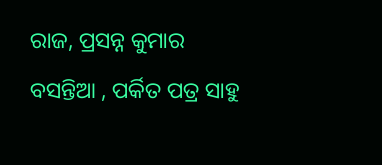ରାଜ, ପ୍ରସନ୍ନ କୁମାର ବସନ୍ତିଆ , ପର୍କିତ ପତ୍ର ସାହୁ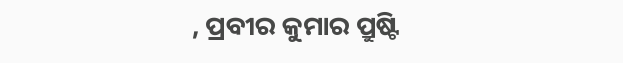, ପ୍ରବୀର କୁମାର ପ୍ରୁଷ୍ଟି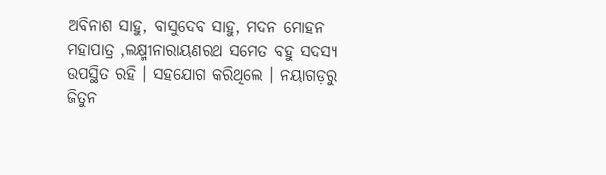ଅବିନାଶ ସାହୁ, ବାସୁଦେବ ସାହୁ, ମଦନ ମୋହନ ମହାପାତ୍ର ,ଲକ୍ଷ୍ମୀନାରାୟଣରଥ ସମେତ ବହୁ ସଦସ୍ୟ ଉପସ୍ଥିତ ରହି । ସହଯୋଗ କରିଥିଲେ । ନୟାଗଡ଼ରୁ ଜିତୁନ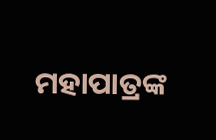ମହାପାତ୍ରଙ୍କ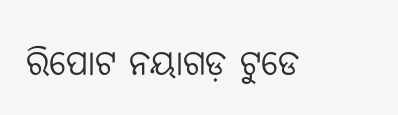ରିପୋଟ ନୟାଗଡ଼ ଟୁଡେ